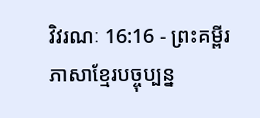វិវរណៈ 16:16 - ព្រះគម្ពីរភាសាខ្មែរបច្ចុប្បន្ន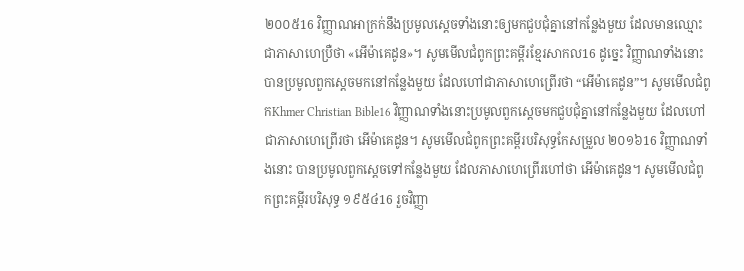២០០៥16 វិញ្ញាណអាក្រក់នឹងប្រមូលស្ដេចទាំងនោះឲ្យមកជួបជុំគ្នានៅកន្លែងមួយ ដែលមានឈ្មោះជាភាសាហេប្រឺថា «អើម៉ាគេដូន»។ សូមមើលជំពូកព្រះគម្ពីរខ្មែរសាកល16 ដូច្នេះ វិញ្ញាណទាំងនោះបានប្រមូលពួកស្ដេចមកនៅកន្លែងមួយ ដែលហៅជាភាសាហេព្រើរថា “អើម៉ាគេដូន”។ សូមមើលជំពូកKhmer Christian Bible16 វិញ្ញាណទាំងនោះប្រមូលពួកស្ដេចមកជួបជុំគ្នានៅកន្លែងមួយ ដែលហៅជាភាសាហេព្រើរថា អើម៉ាគេដូន។ សូមមើលជំពូកព្រះគម្ពីរបរិសុទ្ធកែសម្រួល ២០១៦16 វិញ្ញាណទាំងនោះ បានប្រមូលពួកស្ដេចទៅកន្លែងមួយ ដែលភាសាហេព្រើរហៅថា អើម៉ាគេដូន។ សូមមើលជំពូកព្រះគម្ពីរបរិសុទ្ធ ១៩៥៤16 រួចវិញ្ញា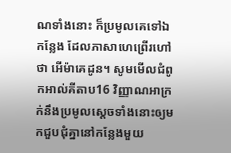ណទាំងនោះ ក៏ប្រមូលគេទៅឯកន្លែង ដែលភាសាហេព្រើរហៅថា អើម៉ាគេដូន។ សូមមើលជំពូកអាល់គីតាប16 វិញ្ញាណអាក្រក់នឹងប្រមូលស្ដេចទាំងនោះឲ្យមកជួបជុំគ្នានៅកន្លែងមួយ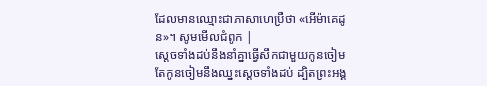ដែលមានឈ្មោះជាភាសាហេប្រឺថា «អើម៉ាគេដូន»។ សូមមើលជំពូក |
ស្ដេចទាំងដប់នឹងនាំគ្នាធ្វើសឹកជាមួយកូនចៀម តែកូនចៀមនឹងឈ្នះស្ដេចទាំងដប់ ដ្បិតព្រះអង្គ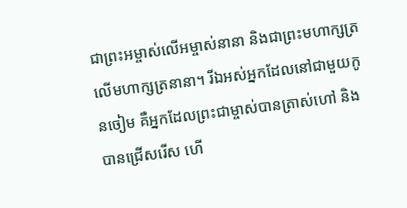ជាព្រះអម្ចាស់លើអម្ចាស់នានា និងជាព្រះមហាក្សត្រលើមហាក្សត្រនានា។ រីឯអស់អ្នកដែលនៅជាមួយកូនចៀម គឺអ្នកដែលព្រះជាម្ចាស់បានត្រាស់ហៅ និងបានជ្រើសរើស ហើ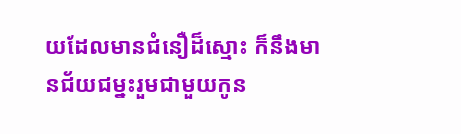យដែលមានជំនឿដ៏ស្មោះ ក៏នឹងមានជ័យជម្នះរួមជាមួយកូន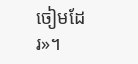ចៀមដែរ»។